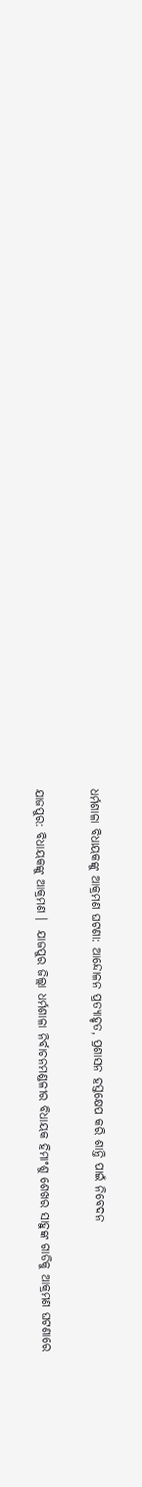ଧର୍ମଶାଳା ବିଧାୟକଙ୍କୁ ଆକ୍ରମଣ ଘଟଣା: ଆନ୍ଦୋଳନ ପ୍ରତ୍ୟାହୃତ, ପ୍ରଶାସନ ହସ୍ତକ୍ଷେପ କରି ଶାନ୍ତି ପାଇଁ ନିବେଦନ

ଯାଜପୁର: ବିଧାୟକଙ୍କୁ ଆକ୍ରମଣ ।  ଯାଜପୁର ଜିଲ୍ଲା ଧର୍ମଶାଳା ନିର୍ବାଚନମଣ୍ଡଳୀର ବିଧାୟକ ହିମାଂଶୁ ଶେଖର ସାହୁଙ୍କ ଗାଡିକୁ ଆକ୍ରମଣ ଘଟଣାରେ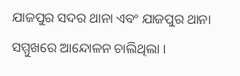ଯାଜପୁର ସଦର ଥାନା ଏବଂ ଯାଜପୁର ଥାନା ସମ୍ମୁଖରେ ଆନ୍ଦୋଳନ ଚାଲିଥିଲା ।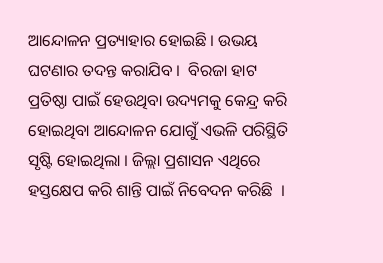ଆନ୍ଦୋଳନ ପ୍ରତ୍ୟାହାର ହୋଇଛି । ଉଭୟ ଘଟଣାର ତଦନ୍ତ କରାଯିବ ।  ବିରଜା ହାଟ ପ୍ରତିଷ୍ଠା ପାଇଁ ହେଉଥିବା ଉଦ୍ୟମକୁ କେନ୍ଦ୍ର କରି ହୋଇଥିବା ଆନ୍ଦୋଳନ ଯୋଗୁଁ ଏଭଳି ପରିସ୍ଥିତି ସୃଷ୍ଟି ହୋଇଥିଲା । ଜିଲ୍ଲା ପ୍ରଶାସନ ଏଥିରେ ହସ୍ତକ୍ଷେପ କରି ଶାନ୍ତି ପାଇଁ ନିବେଦନ କରିଛି  ।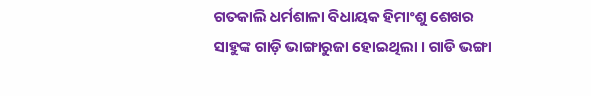ଗତକାଲି ଧର୍ମଶାଳା ବିଧାୟକ ହିମାଂଶୁ ଶେଖର ସାହୁଙ୍କ ଗାଡ଼ି ଭାଙ୍ଗାରୁଜା ହୋଇଥିଲା । ଗାଡି ଭଙ୍ଗା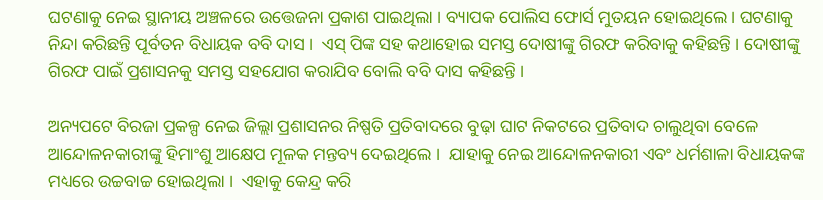ଘଟଣାକୁ ନେଇ ସ୍ଥାନୀୟ ଅଞ୍ଚଳରେ ଉତ୍ତେଜନା ପ୍ରକାଶ ପାଇଥିଲା । ବ୍ୟାପକ ପୋଲିସ ଫୋର୍ସ ମୁତୟନ ହୋଇଥିଲେ। ଘଟଣାକୁ ନିନ୍ଦା କରିଛନ୍ତି ପୂର୍ବତନ ବିଧାୟକ ବବି ଦାସ ।  ଏସ୍ ପିଙ୍କ ସହ କଥାହୋଇ ସମସ୍ତ ଦୋଷୀଙ୍କୁ ଗିରଫ କରିବାକୁ କହିଛନ୍ତି । ଦୋଷୀଙ୍କୁ ଗିରଫ ପାଇଁ ପ୍ରଶାସନକୁ ସମସ୍ତ ସହଯୋଗ କରାଯିବ ବୋଲି ବବି ଦାସ କହିଛନ୍ତି ।

ଅନ୍ୟପଟେ ବିରଜା ପ୍ରକଳ୍ପ ନେଇ ଜିଲ୍ଲା ପ୍ରଶାସନର ନିଷ୍ପତି ପ୍ରତିବାଦରେ ବୁଢ଼ା ଘାଟ ନିକଟରେ ପ୍ରତିବାଦ ଚାଲୁଥିବା ବେଳେ ଆନ୍ଦୋଳନକାରୀଙ୍କୁ ହିମାଂଶୁ ଆକ୍ଷେପ ମୂଳକ ମନ୍ତବ୍ୟ ଦେଇଥିଲେ ।  ଯାହାକୁ ନେଇ ଆନ୍ଦୋଳନକାରୀ ଏବଂ ଧର୍ମଶାଳା ବିଧାୟକଙ୍କ ମଧ୍ୟରେ ଉଚ୍ଚବାଚ୍ଚ ହୋଇଥିଲା ।  ଏହାକୁ କେନ୍ଦ୍ର କରି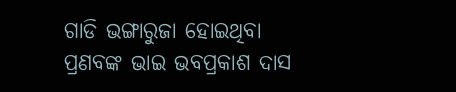ଗାଡି ଭଙ୍ଗାରୁଜା ହୋଇଥିବା ପ୍ରଣବଙ୍କ ଭାଇ ଭବପ୍ରକାଶ ଦାସ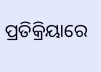ପ୍ରତିକ୍ରିୟାରେ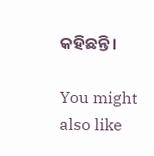କହିଛନ୍ତି ।

You might also like